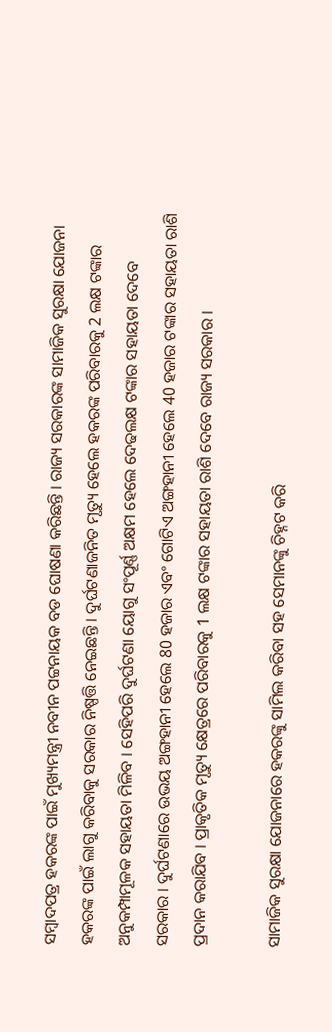ସମ୍ବାଦପତ୍ର ହକରଙ୍କ ପାଇଁ ମୁଖ୍ୟମନ୍ତ୍ରୀ ନବୀନ ପଟ୍ଟନାୟକ ବଡ ଘୋଷଣା କରିଛନ୍ତି । ରାଜ୍ୟ ସରକାରଙ୍କ ସାମାଜିକ ସୁରକ୍ଷା ଯୋଜନା ହକରଙ୍କ ପାଇଁ ଲାଗୁ କରିବାକୁ ସରକାର ନିଷ୍ପତ୍ତି ନେଇଛନ୍ତି । ଦୁର୍ଘଟଣାଜନିତ ମୃତ୍ୟୁ ହେଲେ ହକରଙ୍କ ପରିବାରକୁ 2 ଲକ୍ଷ ଟଙ୍କାର ଅନୁକମ୍ପାମୂଳକ ସହାୟତା ମିଳିବ । ସେହିପରି ଦୁର୍ଘଟଣା ୟୋଗୁ ସଂପୂର୍ଣ୍ଣ ଅକ୍ଷମ ହେଲେ ଦେଢଲକ୍ଷ ଟଙ୍କାର ସହାୟତା ଦେବେ ସରକାର । ଦୁର୍ଘଟଣାରେ ଉଭୟ ଅଙ୍ଗହାନୀ ହେଲେ 80 ହଜାର ଏବଂ ଗୋଟିଏ ଅଙ୍ଗହାନୀ ହେଲେ 40 ହଜାର ଟଙ୍କାର ସହାୟତା ରାଶି ପ୍ରଦାନ କରାଯିବ । ପ୍ରାକୃତିକ ମୃତ୍ୟୁ କ୍ଷେତ୍ରରେ ପରିବାରକୁ 1 ଲକ୍ଷ ଟଙ୍କାର ସହାୟତା ରାଶି ଦେବେ ରାଜ୍ୟ ସରକାର ।

ସାମାଜିକ ସୁରକ୍ଷା ଯୋଜନାରେ ହକରଙ୍କୁ ସାମିଲ କରିବା ସହ ସେମାନଙ୍କୁ ଚିହ୍ନଟ କରି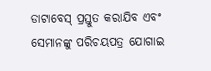ଡାଟାବେସ୍ ପ୍ରସ୍ତୁତ କରାଯିବ ଏବଂ ସେମାନଙ୍କୁ ପରିଚୟପତ୍ର ଯୋଗାଇ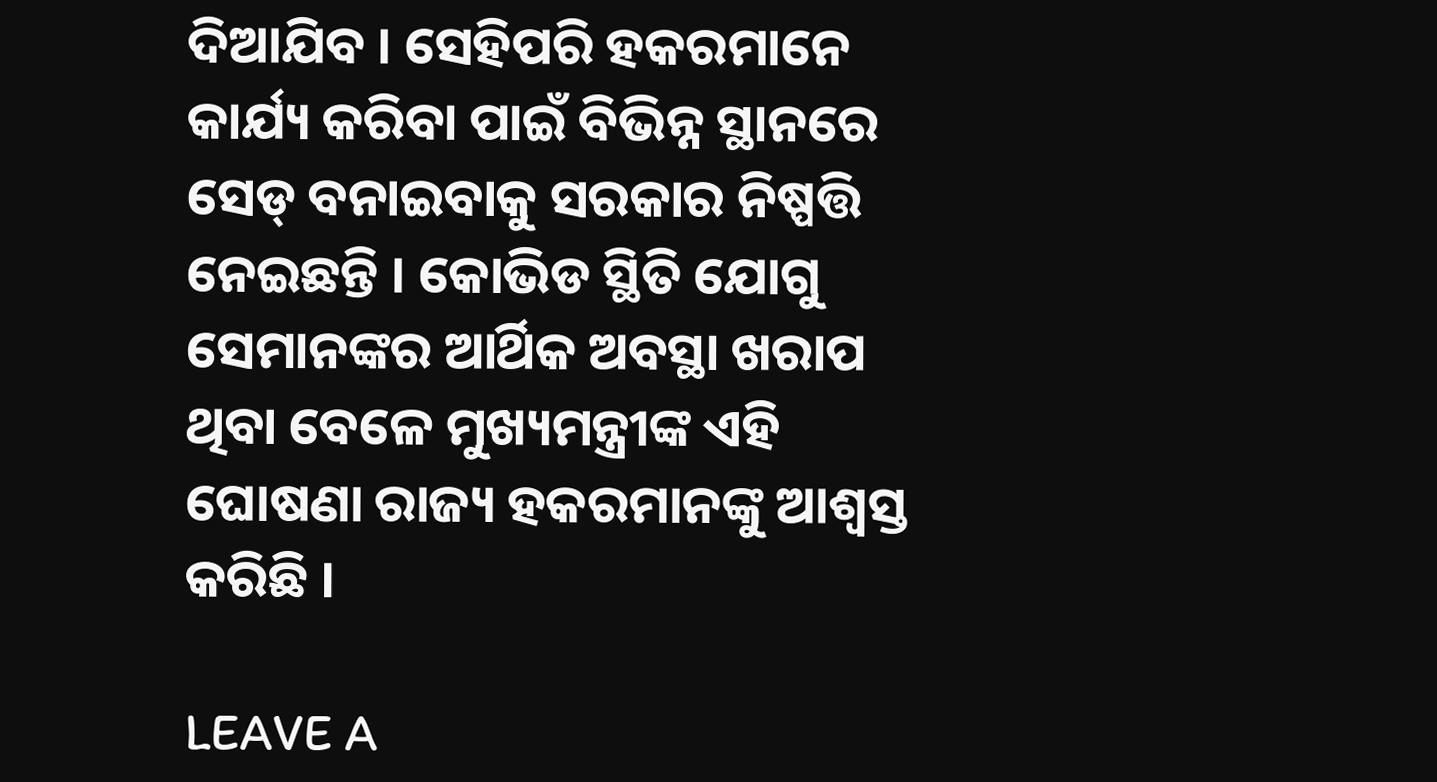ଦିଆଯିବ । ସେହିପରି ହକରମାନେ କାର୍ଯ୍ୟ କରିବା ପାଇଁ ବିଭିନ୍ନ ସ୍ଥାନରେ ସେଡ୍ ବନାଇବାକୁ ସରକାର ନିଷ୍ପତ୍ତି ନେଇଛନ୍ତି । କୋଭିଡ ସ୍ଥିତି ଯୋଗୁ ସେମାନଙ୍କର ଆର୍ଥିକ ଅବସ୍ଥା ଖରାପ ଥିବା ବେଳେ ମୁଖ୍ୟମନ୍ତ୍ରୀଙ୍କ ଏହି ଘୋଷଣା ରାଜ୍ୟ ହକରମାନଙ୍କୁ ଆଶ୍ବସ୍ତ କରିଛି ।

LEAVE A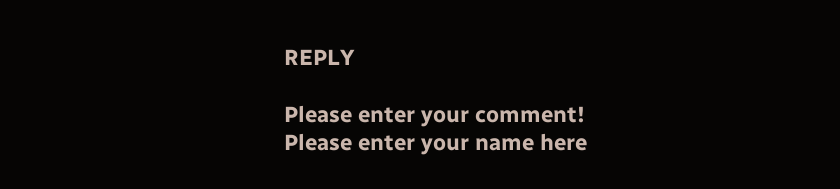REPLY

Please enter your comment!
Please enter your name here